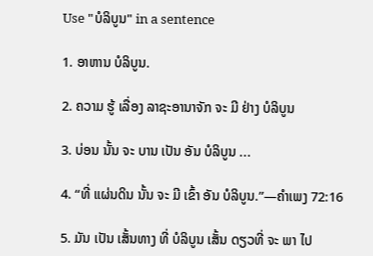Use "ບໍລິບູນ" in a sentence

1. ອາຫານ ບໍລິບູນ.

2. ຄວາມ ຮູ້ ເລື່ອງ ລາຊະອານາຈັກ ຈະ ມີ ຢ່າງ ບໍລິບູນ

3. ບ່ອນ ນັ້ນ ຈະ ບານ ເປັນ ອັນ ບໍລິບູນ ...

4. “ທີ່ ແຜ່ນດິນ ນັ້ນ ຈະ ມີ ເຂົ້າ ອັນ ບໍລິບູນ.”—ຄໍາເພງ 72:16

5. ມັນ ເປັນ ເສັ້ນທາງ ທີ່ ບໍລິບູນ ເສັ້ນ ດຽວທີ່ ຈະ ພາ ໄປ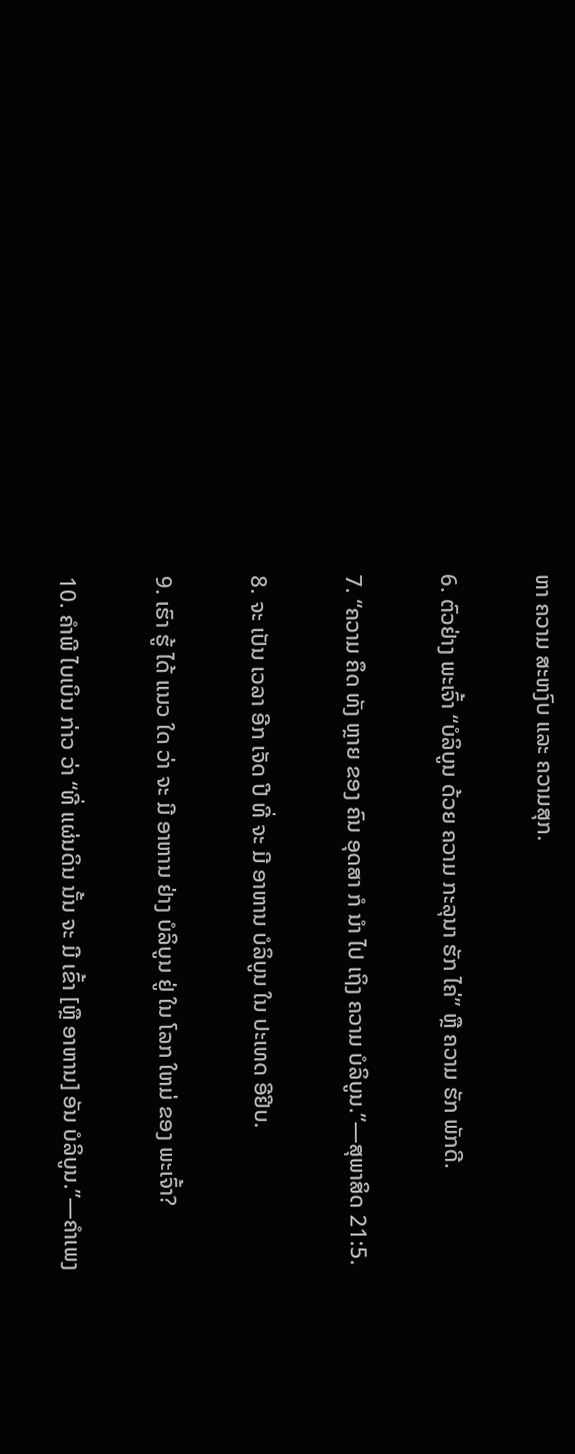ຫາ ຄວາມ ສະຫງົບ ແລະ ຄວາມສຸກ.

6. ຕົວຢ່າງ ພະເຈົ້າ “ບໍລິບູນ ດ້ວຍ ຄວາມ ກະລຸນາ ຮັກ ໄຄ່” ຫຼື ຄວາມ ຮັກ ພັກດີ.

7. “ຄວາມ ຄຶດ ທັງ ຫຼາຍ ຂອງ ຄົນ ອຸດສາ ກໍ ນໍາ ໄປ ເຖິງ ຄວາມ ບໍລິບູນ.”—ສຸພາສິດ 21:5.

8. ຈະ ເປັນ ເວລາ ອີກ ເຈັດ ປີ ທີ່ ຈະ ມີ ອາຫານ ບໍລິບູນ ໃນ ປະເທດ ອີຢີບ.

9. ເຮົາ ຮູ້ ໄດ້ ແນວ ໃດ ວ່າ ຈະ ມີ ອາຫານ ຢ່າງ ບໍລິບູນ ຢູ່ ໃນ ໂລກ ໃຫມ່ ຂອງ ພະເຈົ້າ?

10. ຄໍາພີ ໄບເບິນ ກ່າວ ວ່າ “ທີ່ ແຜ່ນດິນ ນັ້ນ ຈະ ມີ ເຂົ້າ [ຫຼື ອາຫານ] ອັນ ບໍລິບູນ.”—ຄໍາເພງ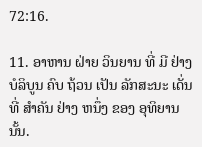72:16.

11. ອາຫານ ຝ່າຍ ວິນຍານ ທີ່ ມີ ຢ່າງ ບໍລິບູນ ຄົບ ຖ້ວນ ເປັນ ລັກສະນະ ເດັ່ນ ທີ່ ສໍາຄັນ ຢ່າງ ຫນຶ່ງ ຂອງ ອຸທິຍານ ນັ້ນ.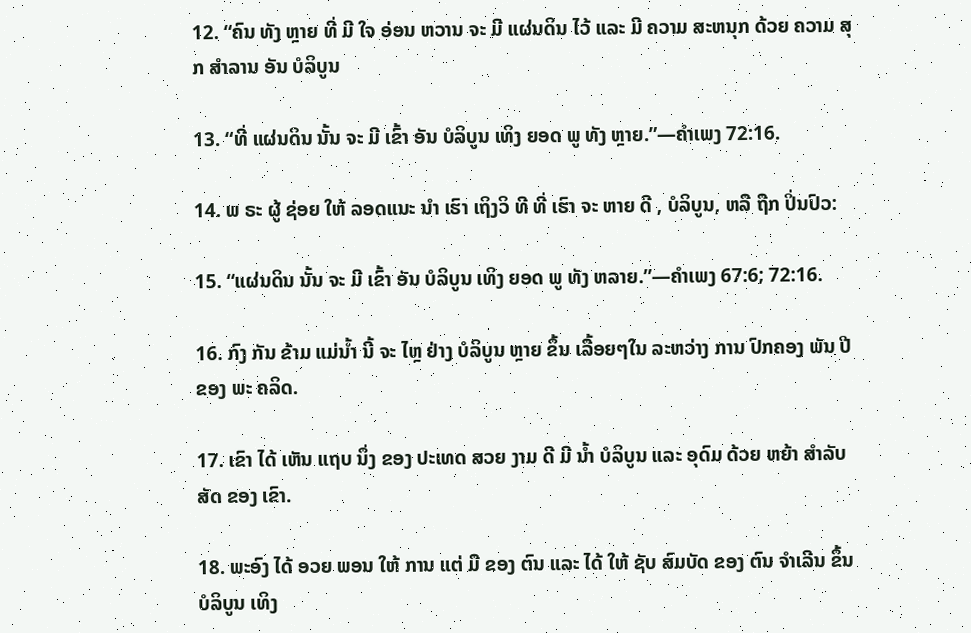12. “ຄົນ ທັງ ຫຼາຍ ທີ່ ມີ ໃຈ ອ່ອນ ຫວານ ຈະ ມີ ແຜ່ນດິນ ໄວ້ ແລະ ມີ ຄວາມ ສະຫນຸກ ດ້ວຍ ຄວາມ ສຸກ ສໍາລານ ອັນ ບໍລິບູນ

13. “ທີ່ ແຜ່ນດິນ ນັ້ນ ຈະ ມີ ເຂົ້າ ອັນ ບໍລິບູນ ເທິງ ຍອດ ພູ ທັງ ຫຼາຍ.”—ຄໍາເພງ 72:16.

14. ພ ຣະ ຜູ້ ຊ່ອຍ ໃຫ້ ລອດແນະ ນໍາ ເຮົາ ເຖິງວິ ທີ ທີ່ ເຮົາ ຈະ ຫາຍ ດີ , ບໍລິບູນ, ຫລື ຖືກ ປິ່ນປົວ:

15. “ແຜ່ນດິນ ນັ້ນ ຈະ ມີ ເຂົ້າ ອັນ ບໍລິບູນ ເທິງ ຍອດ ພູ ທັງ ຫລາຍ.”—ຄໍາເພງ 67:6; 72:16.

16. ກົງ ກັນ ຂ້າມ ແມ່ນໍ້າ ນີ້ ຈະ ໄຫຼ ຢ່າງ ບໍລິບູນ ຫຼາຍ ຂຶ້ນ ເລື້ອຍໆໃນ ລະຫວ່າງ ການ ປົກຄອງ ພັນ ປີ ຂອງ ພະ ຄລິດ.

17. ເຂົາ ໄດ້ ເຫັນ ແຖບ ນຶ່ງ ຂອງ ປະເທດ ສວຍ ງາມ ດີ ມີ ນໍ້າ ບໍລິບູນ ແລະ ອຸດົມ ດ້ວຍ ຫຍ້າ ສໍາລັບ ສັດ ຂອງ ເຂົາ.

18. ພະອົງ ໄດ້ ອວຍ ພອນ ໃຫ້ ການ ແຕ່ ມື ຂອງ ຕົນ ແລະ ໄດ້ ໃຫ້ ຊັບ ສົມບັດ ຂອງ ຕົນ ຈໍາເລີນ ຂຶ້ນ ບໍລິບູນ ເທິງ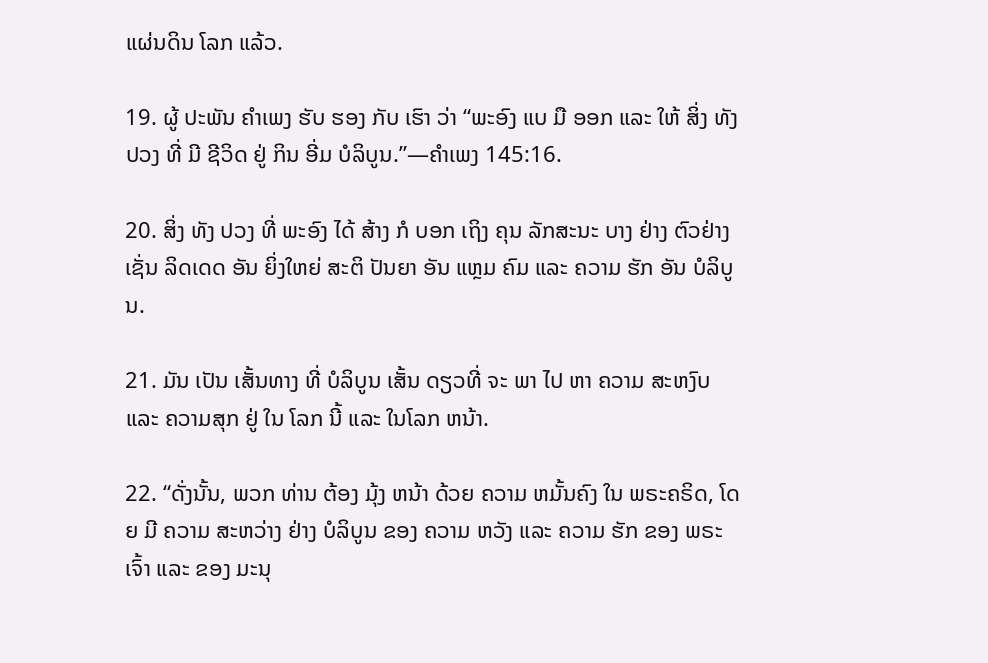ແຜ່ນດິນ ໂລກ ແລ້ວ.

19. ຜູ້ ປະພັນ ຄໍາເພງ ຮັບ ຮອງ ກັບ ເຮົາ ວ່າ “ພະອົງ ແບ ມື ອອກ ແລະ ໃຫ້ ສິ່ງ ທັງ ປວງ ທີ່ ມີ ຊີວິດ ຢູ່ ກິນ ອີ່ມ ບໍລິບູນ.”—ຄໍາເພງ 145:16.

20. ສິ່ງ ທັງ ປວງ ທີ່ ພະອົງ ໄດ້ ສ້າງ ກໍ ບອກ ເຖິງ ຄຸນ ລັກສະນະ ບາງ ຢ່າງ ຕົວຢ່າງ ເຊັ່ນ ລິດເດດ ອັນ ຍິ່ງໃຫຍ່ ສະຕິ ປັນຍາ ອັນ ແຫຼມ ຄົມ ແລະ ຄວາມ ຮັກ ອັນ ບໍລິບູນ.

21. ມັນ ເປັນ ເສັ້ນທາງ ທີ່ ບໍລິບູນ ເສັ້ນ ດຽວທີ່ ຈະ ພາ ໄປ ຫາ ຄວາມ ສະຫງົບ ແລະ ຄວາມສຸກ ຢູ່ ໃນ ໂລກ ນີ້ ແລະ ໃນໂລກ ຫນ້າ.

22. “ດັ່ງນັ້ນ, ພວກ ທ່ານ ຕ້ອງ ມຸ້ງ ຫນ້າ ດ້ວຍ ຄວາມ ຫມັ້ນຄົງ ໃນ ພຣະຄຣິດ, ໂດຍ ມີ ຄວາມ ສະຫວ່າງ ຢ່າງ ບໍລິບູນ ຂອງ ຄວາມ ຫວັງ ແລະ ຄວາມ ຮັກ ຂອງ ພຣະ ເຈົ້າ ແລະ ຂອງ ມະນຸ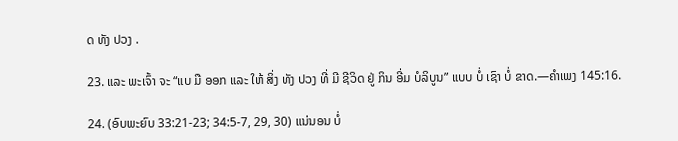ດ ທັງ ປວງ .

23. ແລະ ພະເຈົ້າ ຈະ “ແບ ມື ອອກ ແລະ ໃຫ້ ສິ່ງ ທັງ ປວງ ທີ່ ມີ ຊີວິດ ຢູ່ ກິນ ອີ່ມ ບໍລິບູນ” ແບບ ບໍ່ ເຊົາ ບໍ່ ຂາດ.—ຄໍາເພງ 145:16.

24. (ອົບພະຍົບ 33:21-23; 34:5-7, 29, 30) ແນ່ນອນ ບໍ່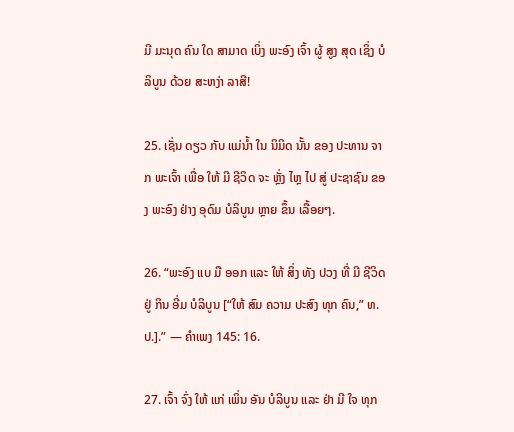ມີ ມະນຸດ ຄົນ ໃດ ສາມາດ ເບິ່ງ ພະອົງ ເຈົ້າ ຜູ້ ສູງ ສຸດ ເຊິ່ງ ບໍລິບູນ ດ້ວຍ ສະຫງ່າ ລາສີ!

25. ເຊັ່ນ ດຽວ ກັບ ແມ່ນໍ້າ ໃນ ນິມິດ ນັ້ນ ຂອງ ປະທານ ຈາກ ພະເຈົ້າ ເພື່ອ ໃຫ້ ມີ ຊີວິດ ຈະ ຫຼັ່ງ ໄຫຼ ໄປ ສູ່ ປະຊາຊົນ ຂອງ ພະອົງ ຢ່າງ ອຸດົມ ບໍລິບູນ ຫຼາຍ ຂຶ້ນ ເລື້ອຍໆ.

26. “ພະອົງ ແບ ມື ອອກ ແລະ ໃຫ້ ສິ່ງ ທັງ ປວງ ທີ່ ມີ ຊີວິດ ຢູ່ ກິນ ອີ່ມ ບໍລິບູນ [“ໃຫ້ ສົມ ຄວາມ ປະສົງ ທຸກ ຄົນ,” ທ. ປ.].” — ຄໍາເພງ 145: 16.

27. ເຈົ້າ ຈົ່ງ ໃຫ້ ແກ່ ເພິ່ນ ອັນ ບໍລິບູນ ແລະ ຢ່າ ມີ ໃຈ ທຸກ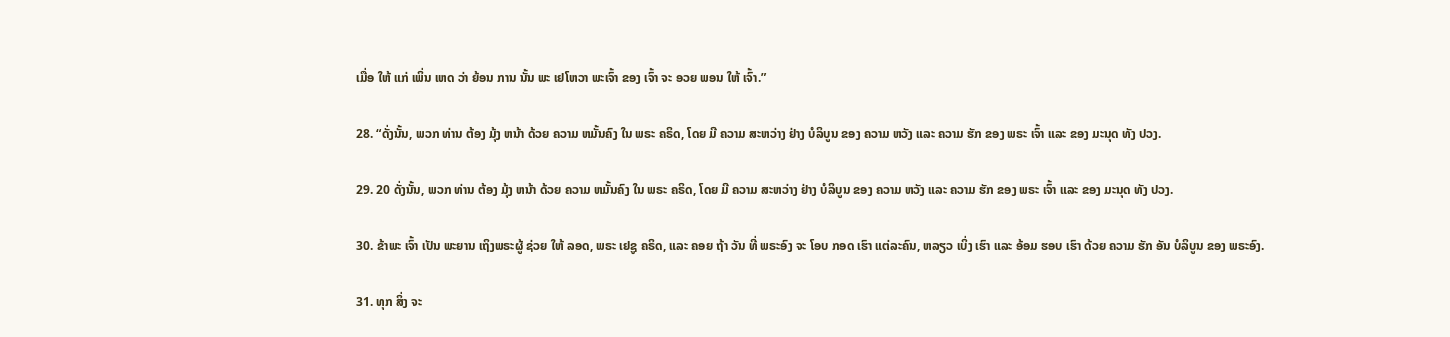ເມື່ອ ໃຫ້ ແກ່ ເພິ່ນ ເຫດ ວ່າ ຍ້ອນ ການ ນັ້ນ ພະ ເຢໂຫວາ ພະເຈົ້າ ຂອງ ເຈົ້າ ຈະ ອວຍ ພອນ ໃຫ້ ເຈົ້າ.”

28. “ດັ່ງນັ້ນ, ພວກ ທ່ານ ຕ້ອງ ມຸ້ງ ຫນ້າ ດ້ວຍ ຄວາມ ຫມັ້ນຄົງ ໃນ ພຣະ ຄຣິດ, ໂດຍ ມີ ຄວາມ ສະຫວ່າງ ຢ່າງ ບໍລິບູນ ຂອງ ຄວາມ ຫວັງ ແລະ ຄວາມ ຮັກ ຂອງ ພຣະ ເຈົ້າ ແລະ ຂອງ ມະນຸດ ທັງ ປວງ.

29. 20 ດັ່ງນັ້ນ, ພວກ ທ່ານ ຕ້ອງ ມຸ້ງ ຫນ້າ ດ້ວຍ ຄວາມ ຫມັ້ນຄົງ ໃນ ພຣະ ຄຣິດ, ໂດຍ ມີ ຄວາມ ສະຫວ່າງ ຢ່າງ ບໍລິບູນ ຂອງ ຄວາມ ຫວັງ ແລະ ຄວາມ ຮັກ ຂອງ ພຣະ ເຈົ້າ ແລະ ຂອງ ມະນຸດ ທັງ ປວງ.

30. ຂ້າພະ ເຈົ້າ ເປັນ ພະຍານ ເຖິງພຣະຜູ້ ຊ່ວຍ ໃຫ້ ລອດ, ພຣະ ເຢຊູ ຄຣິດ, ແລະ ຄອຍ ຖ້າ ວັນ ທີ່ ພຣະອົງ ຈະ ໂອບ ກອດ ເຮົາ ແຕ່ລະຄົນ, ຫລຽວ ເບິ່ງ ເຮົາ ແລະ ອ້ອມ ຮອບ ເຮົາ ດ້ວຍ ຄວາມ ຮັກ ອັນ ບໍລິບູນ ຂອງ ພຣະອົງ.

31. ທຸກ ສິ່ງ ຈະ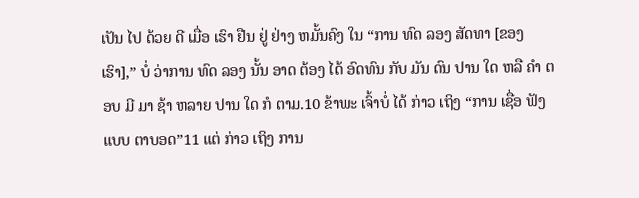ເປັນ ໄປ ດ້ວຍ ດີ ເມື່ອ ເຮົາ ຢືນ ຢູ່ ຢ່າງ ຫມັ້ນຄົງ ໃນ “ການ ທົດ ລອງ ສັດທາ [ຂອງ ເຮົາ],” ບໍ່ ວ່າການ ທົດ ລອງ ນັ້ນ ອາດ ຕ້ອງ ໄດ້ ອົດທົນ ກັບ ມັນ ດົນ ປານ ໃດ ຫລື ຄໍາ ຕອບ ມີ ມາ ຊ້າ ຫລາຍ ປານ ໃດ ກໍ ຕາມ.10 ຂ້າພະ ເຈົ້າບໍ່ ໄດ້ ກ່າວ ເຖິງ “ການ ເຊື່ອ ຟັງ ແບບ ຕາບອດ”11 ແຕ່ ກ່າວ ເຖິງ ການ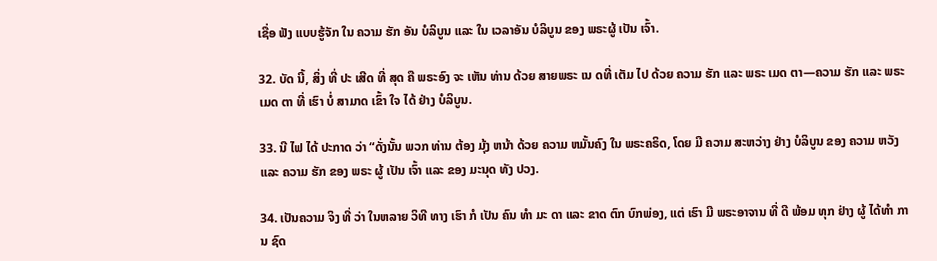ເຊື່ອ ຟັງ ແບບຮູ້ຈັກ ໃນ ຄວາມ ຮັກ ອັນ ບໍລິບູນ ແລະ ໃນ ເວລາອັນ ບໍລິບູນ ຂອງ ພຣະຜູ້ ເປັນ ເຈົ້າ.

32. ບັດ ນີ້, ສິ່ງ ທີ່ ປະ ເສີດ ທີ່ ສຸດ ຄື ພຣະອົງ ຈະ ເຫັນ ທ່ານ ດ້ວຍ ສາຍພຣະ ເນ ດທີ່ ເຕັມ ໄປ ດ້ວຍ ຄວາມ ຮັກ ແລະ ພຣະ ເມດ ຕາ—ຄວາມ ຮັກ ແລະ ພຣະ ເມດ ຕາ ທີ່ ເຮົາ ບໍ່ ສາມາດ ເຂົ້າ ໃຈ ໄດ້ ຢ່າງ ບໍລິບູນ.

33. ນີ ໄຟ ໄດ້ ປະກາດ ວ່າ “ດັ່ງນັ້ນ ພວກ ທ່ານ ຕ້ອງ ມຸ້ງ ຫນ້າ ດ້ວຍ ຄວາມ ຫມັ້ນຄົງ ໃນ ພຣະຄຣິດ, ໂດຍ ມີ ຄວາມ ສະຫວ່າງ ຢ່າງ ບໍລິບູນ ຂອງ ຄວາມ ຫວັງ ແລະ ຄວາມ ຮັກ ຂອງ ພຣະ ຜູ້ ເປັນ ເຈົ້າ ແລະ ຂອງ ມະນຸດ ທັງ ປວງ.

34. ເປັນຄວາມ ຈິງ ທີ່ ວ່າ ໃນຫລາຍ ວິທີ ທາງ ເຮົາ ກໍ ເປັນ ຄົນ ທໍາ ມະ ດາ ແລະ ຂາດ ຕົກ ບົກພ່ອງ, ແຕ່ ເຮົາ ມີ ພຣະອາຈານ ທີ່ ດີ ພ້ອມ ທຸກ ຢ່າງ ຜູ້ ໄດ້ທໍາ ການ ຊົດ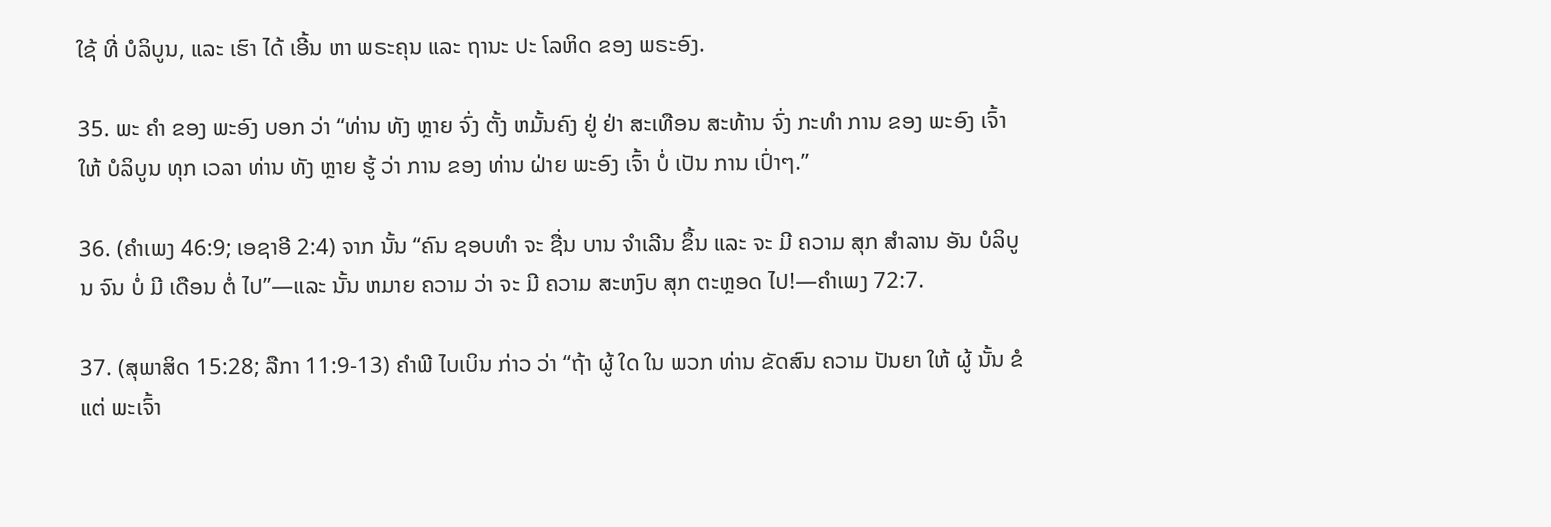ໃຊ້ ທີ່ ບໍລິບູນ, ແລະ ເຮົາ ໄດ້ ເອີ້ນ ຫາ ພຣະຄຸນ ແລະ ຖານະ ປະ ໂລຫິດ ຂອງ ພຣະອົງ.

35. ພະ ຄໍາ ຂອງ ພະອົງ ບອກ ວ່າ “ທ່ານ ທັງ ຫຼາຍ ຈົ່ງ ຕັ້ງ ຫມັ້ນຄົງ ຢູ່ ຢ່າ ສະເທືອນ ສະທ້ານ ຈົ່ງ ກະທໍາ ການ ຂອງ ພະອົງ ເຈົ້າ ໃຫ້ ບໍລິບູນ ທຸກ ເວລາ ທ່ານ ທັງ ຫຼາຍ ຮູ້ ວ່າ ການ ຂອງ ທ່ານ ຝ່າຍ ພະອົງ ເຈົ້າ ບໍ່ ເປັນ ການ ເປົ່າໆ.”

36. (ຄໍາເພງ 46:9; ເອຊາອີ 2:4) ຈາກ ນັ້ນ “ຄົນ ຊອບທໍາ ຈະ ຊື່ນ ບານ ຈໍາເລີນ ຂຶ້ນ ແລະ ຈະ ມີ ຄວາມ ສຸກ ສໍາລານ ອັນ ບໍລິບູນ ຈົນ ບໍ່ ມີ ເດືອນ ຕໍ່ ໄປ”—ແລະ ນັ້ນ ຫມາຍ ຄວາມ ວ່າ ຈະ ມີ ຄວາມ ສະຫງົບ ສຸກ ຕະຫຼອດ ໄປ!—ຄໍາເພງ 72:7.

37. (ສຸພາສິດ 15:28; ລືກາ 11:9-13) ຄໍາພີ ໄບເບິນ ກ່າວ ວ່າ “ຖ້າ ຜູ້ ໃດ ໃນ ພວກ ທ່ານ ຂັດສົນ ຄວາມ ປັນຍາ ໃຫ້ ຜູ້ ນັ້ນ ຂໍ ແຕ່ ພະເຈົ້າ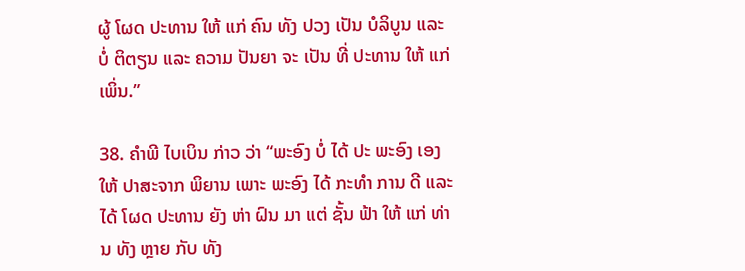ຜູ້ ໂຜດ ປະທານ ໃຫ້ ແກ່ ຄົນ ທັງ ປວງ ເປັນ ບໍລິບູນ ແລະ ບໍ່ ຕິຕຽນ ແລະ ຄວາມ ປັນຍາ ຈະ ເປັນ ທີ່ ປະທານ ໃຫ້ ແກ່ ເພິ່ນ.”

38. ຄໍາພີ ໄບເບິນ ກ່າວ ວ່າ “ພະອົງ ບໍ່ ໄດ້ ປະ ພະອົງ ເອງ ໃຫ້ ປາສະຈາກ ພິຍານ ເພາະ ພະອົງ ໄດ້ ກະທໍາ ການ ດີ ແລະ ໄດ້ ໂຜດ ປະທານ ຍັງ ຫ່າ ຝົນ ມາ ແຕ່ ຊັ້ນ ຟ້າ ໃຫ້ ແກ່ ທ່ານ ທັງ ຫຼາຍ ກັບ ທັງ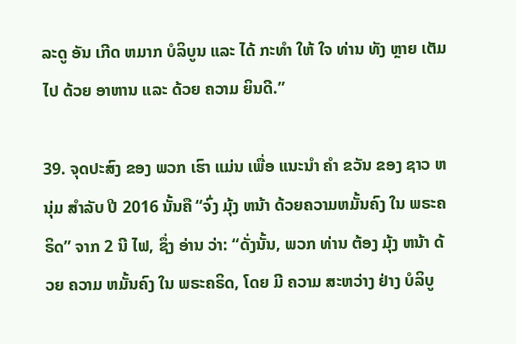ລະດູ ອັນ ເກີດ ຫມາກ ບໍລິບູນ ແລະ ໄດ້ ກະທໍາ ໃຫ້ ໃຈ ທ່ານ ທັງ ຫຼາຍ ເຕັມ ໄປ ດ້ວຍ ອາຫານ ແລະ ດ້ວຍ ຄວາມ ຍິນດີ.”

39. ຈຸດປະສົງ ຂອງ ພວກ ເຮົາ ແມ່ນ ເພື່ອ ແນະນໍາ ຄໍາ ຂວັນ ຂອງ ຊາວ ຫນຸ່ມ ສໍາລັບ ປີ 2016 ນັ້ນຄື “ຈົ່ງ ມຸ້ງ ຫນ້າ ດ້ວຍຄວາມຫມັ້ນຄົງ ໃນ ພຣະຄຣິດ” ຈາກ 2 ນີ ໄຟ, ຊຶ່ງ ອ່ານ ວ່າ: “ດັ່ງນັ້ນ, ພວກ ທ່ານ ຕ້ອງ ມຸ້ງ ຫນ້າ ດ້ວຍ ຄວາມ ຫມັ້ນຄົງ ໃນ ພຣະຄຣິດ, ໂດຍ ມີ ຄວາມ ສະຫວ່າງ ຢ່າງ ບໍລິບູ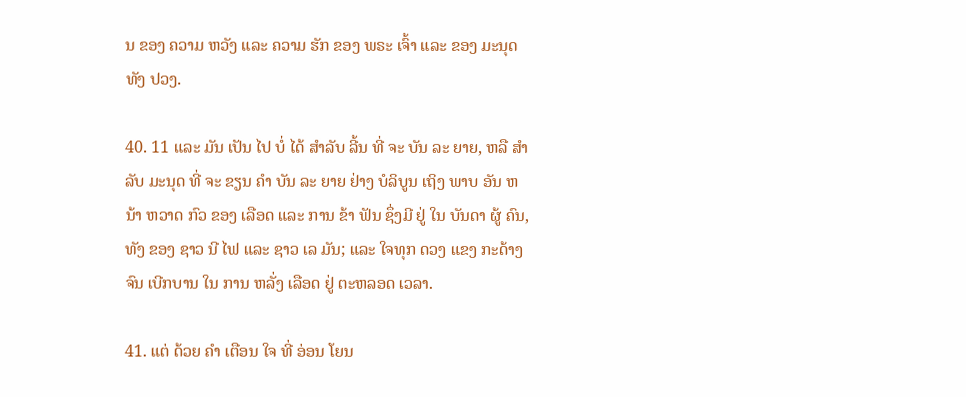ນ ຂອງ ຄວາມ ຫວັງ ແລະ ຄວາມ ຮັກ ຂອງ ພຣະ ເຈົ້າ ແລະ ຂອງ ມະນຸດ ທັງ ປວງ.

40. 11 ແລະ ມັນ ເປັນ ໄປ ບໍ່ ໄດ້ ສໍາລັບ ລີ້ນ ທີ່ ຈະ ບັນ ລະ ຍາຍ, ຫລື ສໍາລັບ ມະນຸດ ທີ່ ຈະ ຂຽນ ຄໍາ ບັນ ລະ ຍາຍ ຢ່າງ ບໍລິບູນ ເຖິງ ພາບ ອັນ ຫນ້າ ຫວາດ ກົວ ຂອງ ເລືອດ ແລະ ການ ຂ້າ ຟັນ ຊຶ່ງມີ ຢູ່ ໃນ ບັນດາ ຜູ້ ຄົນ, ທັງ ຂອງ ຊາວ ນີ ໄຟ ແລະ ຊາວ ເລ ມັນ; ແລະ ໃຈທຸກ ດວງ ແຂງ ກະດ້າງຈົນ ເບີກບານ ໃນ ການ ຫລັ່ງ ເລືອດ ຢູ່ ຕະຫລອດ ເວລາ.

41. ແຕ່ ດ້ວຍ ຄໍາ ເຕືອນ ໃຈ ທີ່ ອ່ອນ ໂຍນ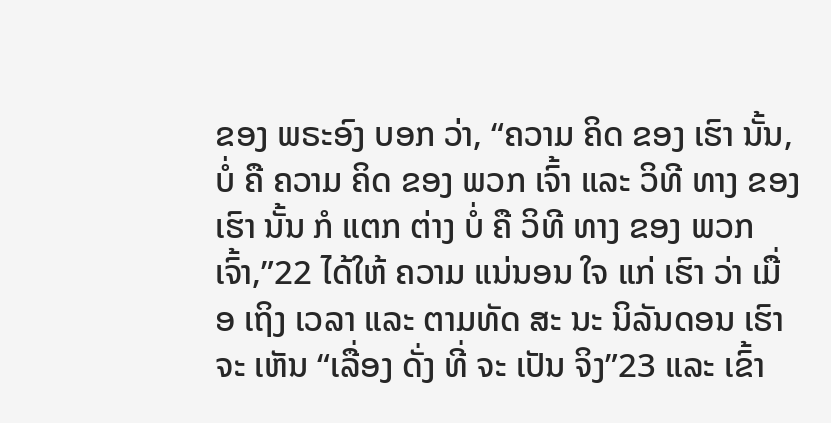ຂອງ ພຣະອົງ ບອກ ວ່າ, “ຄວາມ ຄິດ ຂອງ ເຮົາ ນັ້ນ, ບໍ່ ຄື ຄວາມ ຄິດ ຂອງ ພວກ ເຈົ້າ ແລະ ວິທີ ທາງ ຂອງ ເຮົາ ນັ້ນ ກໍ ແຕກ ຕ່າງ ບໍ່ ຄື ວິທີ ທາງ ຂອງ ພວກ ເຈົ້າ,”22 ໄດ້ໃຫ້ ຄວາມ ແນ່ນອນ ໃຈ ແກ່ ເຮົາ ວ່າ ເມື່ອ ເຖິງ ເວລາ ແລະ ຕາມທັດ ສະ ນະ ນິລັນດອນ ເຮົາ ຈະ ເຫັນ “ເລື່ອງ ດັ່ງ ທີ່ ຈະ ເປັນ ຈິງ”23 ແລະ ເຂົ້າ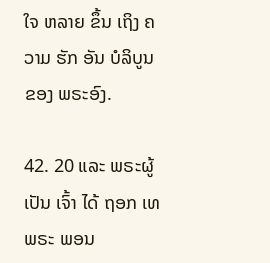ໃຈ ຫລາຍ ຂຶ້ນ ເຖິງ ຄວາມ ຮັກ ອັນ ບໍລິບູນ ຂອງ ພຣະອົງ.

42. 20 ແລະ ພຣະຜູ້ ເປັນ ເຈົ້າ ໄດ້ ຖອກ ເທ ພຣະ ພອນ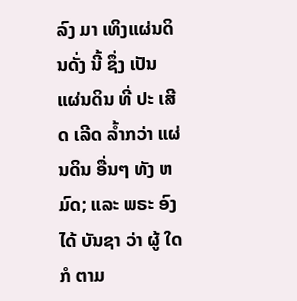ລົງ ມາ ເທິງແຜ່ນດິນດັ່ງ ນີ້ ຊຶ່ງ ເປັນ ແຜ່ນດິນ ທີ່ ປະ ເສີດ ເລີດ ລ້ຳກວ່າ ແຜ່ນດິນ ອື່ນໆ ທັງ ຫມົດ; ແລະ ພຣະ ອົງ ໄດ້ ບັນຊາ ວ່າ ຜູ້ ໃດ ກໍ ຕາມ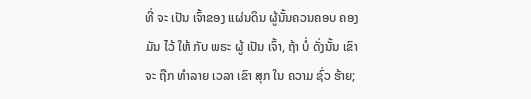ທີ່ ຈະ ເປັນ ເຈົ້າຂອງ ແຜ່ນດິນ ຜູ້ນັ້ນຄວນຄອບ ຄອງ ມັນ ໄວ້ ໃຫ້ ກັບ ພຣະ ຜູ້ ເປັນ ເຈົ້າ, ຖ້າ ບໍ່ ດັ່ງນັ້ນ ເຂົາ ຈະ ຖືກ ທໍາລາຍ ເວລາ ເຂົາ ສຸກ ໃນ ຄວາມ ຊົ່ວ ຮ້າຍ;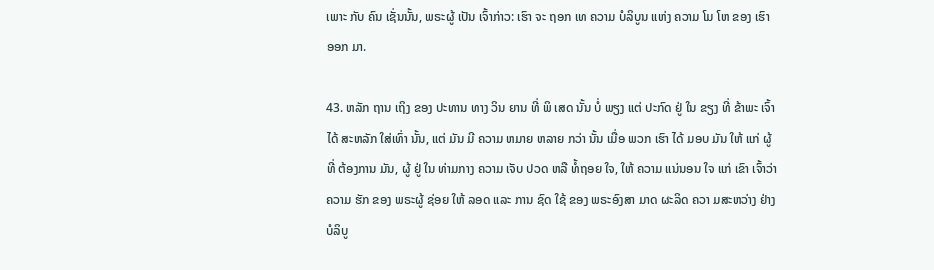ເພາະ ກັບ ຄົນ ເຊັ່ນນັ້ນ, ພຣະຜູ້ ເປັນ ເຈົ້າກ່າວ: ເຮົາ ຈະ ຖອກ ເທ ຄວາມ ບໍລິບູນ ແຫ່ງ ຄວາມ ໂມ ໂຫ ຂອງ ເຮົາ ອອກ ມາ.

43. ຫລັກ ຖານ ເຖິງ ຂອງ ປະທານ ທາງ ວິນ ຍານ ທີ່ ພິ ເສດ ນັ້ນ ບໍ່ ພຽງ ແຕ່ ປະກົດ ຢູ່ ໃນ ຂຽງ ທີ່ ຂ້າພະ ເຈົ້າ ໄດ້ ສະຫລັກ ໃສ່ເທົ່າ ນັ້ນ, ແຕ່ ມັນ ມີ ຄວາມ ຫມາຍ ຫລາຍ ກວ່າ ນັ້ນ ເມື່ອ ພວກ ເຮົາ ໄດ້ ມອບ ມັນ ໃຫ້ ແກ່ ຜູ້ທີ່ ຕ້ອງການ ມັນ, ຜູ້ ຢູ່ ໃນ ທ່າມກາງ ຄວາມ ເຈັບ ປວດ ຫລື ທໍ້ຖອຍ ໃຈ, ໃຫ້ ຄວາມ ແນ່ນອນ ໃຈ ແກ່ ເຂົາ ເຈົ້າວ່າ ຄວາມ ຮັກ ຂອງ ພຣະຜູ້ ຊ່ອຍ ໃຫ້ ລອດ ແລະ ການ ຊົດ ໃຊ້ ຂອງ ພຣະອົງສາ ມາດ ຜະລິດ ຄວາ ມສະຫວ່າງ ຢ່າງ ບໍລິບູ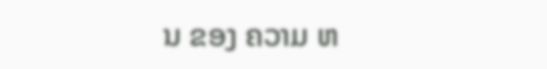ນ ຂອງ ຄວາມ ຫ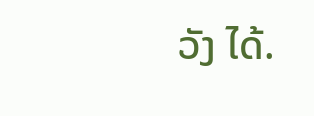ວັງ ໄດ້.